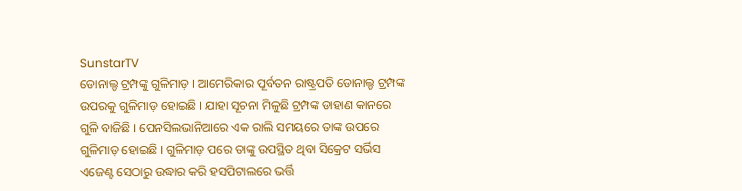SunstarTV
ଡୋନାଲ୍ଡ ଟ୍ରମ୍ପଙ୍କୁ ଗୁଳିମାଡ଼ । ଆମେରିକାର ପୂର୍ବତନ ରାଷ୍ଟ୍ରପତି ଡୋନାଲ୍ଡ ଟ୍ରମ୍ପଙ୍କ ଉପରକୁ ଗୁଳିମାଡ଼ ହୋଇଛି । ଯାହା ସୂଚନା ମିଳୁଛି ଟ୍ରମ୍ପଙ୍କ ଡାହାଣ କାନରେ ଗୁଳି ବାଜିଛି । ପେନସିଲଭାନିଆରେ ଏକ ରାଲି ସମୟରେ ତାଙ୍କ ଉପରେ ଗୁଳିମାଡ଼ ହୋଇଛି । ଗୁଳିମାଡ଼ ପରେ ତାଙ୍କୁ ଉପସ୍ଥିତ ଥିବା ସିକ୍ରେଟ ସର୍ଭିସ ଏଜେଣ୍ଟ ସେଠାରୁ ଉଦ୍ଧାର କରି ହସପିଟାଲରେ ଭର୍ତ୍ତି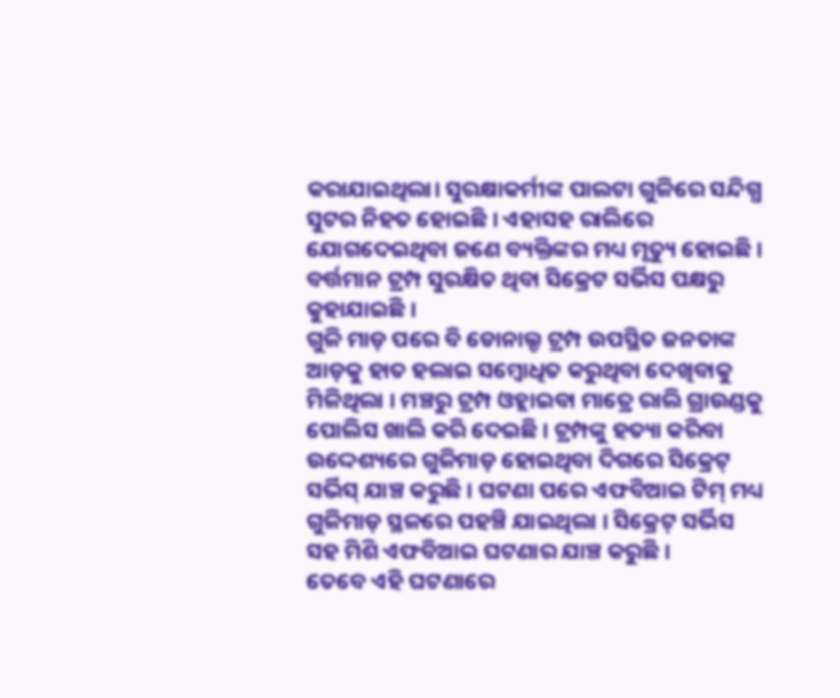କରାଯାଇଥିଲା। ସୁରକ୍ଷାକର୍ମୀଙ୍କ ପାଲଟା ଗୁଳିରେ ସନ୍ଦିଗ୍ଧ ସୁଟର ନିହତ ହୋଇଛି । ଏହାସହ ରାଲିରେ ଯୋଗଦେଇଥିବା ଜଣେ ବ୍ୟକ୍ତିଙ୍କର ମଧ୍ୟ ମୃତ୍ୟୁ ହୋଇଛି । ବର୍ତ୍ତମାନ ଟ୍ରମ୍ପ ସୁରକ୍ଷିତ ଥିବା ସିକ୍ରେଟ ସର୍ଭିସ ପକ୍ଷରୁ କୁହାଯାଇଛି ।
ଗୁଳି ମାଡ଼ ପରେ ବି ଡୋନାଲ୍ଡ ଟ୍ରମ୍ପ ଉପସ୍ଥିତ ଜନତାଙ୍କ ଆଡ଼କୁ ହାତ ହଲାଇ ସମ୍ବୋଧିତ କରୁଥିବା ଦେଖିବାକୁ ମିଳିଥିଲା । ମଞ୍ଚରୁ ଟ୍ରମ୍ପ ଓହ୍ଲାଇବା ମାତ୍ରେ ରାଲି ଗ୍ରାଉଣ୍ଡକୁ ପୋଲିସ ଖାଲି କରି ଦେଇଛି । ଟ୍ରମ୍ପଙ୍କୁ ହତ୍ୟା କରିବା ଉଦ୍ଦେଶ୍ୟରେ ଗୁଳିମାଡ଼ ହୋଇଥିବା ଦିଗରେ ସିକ୍ରେଟ୍ ସର୍ଭିସ୍ ଯାଞ୍ଚ କରୁଛି । ଘଟଣା ପରେ ଏଫବିଆଇ ଟିମ୍ ମଧ୍ୟ ଗୁଳିମାଡ଼ ସ୍ଥଳରେ ପହଞ୍ଚି ଯାଇଥିଲା । ସିକ୍ରେଟ୍ ସର୍ଭିସ ସହ ମିଶି ଏଫବିଆଇ ଘଟଣାର ଯାଞ୍ଚ କରୁଛି ।
ତେବେ ଏହି ଘଟଣାରେ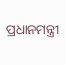ପ୍ରଧାନମନ୍ତ୍ରୀ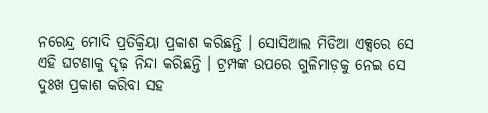ନରେନ୍ଦ୍ର ମୋଦି ପ୍ରତିକ୍ରିୟା ପ୍ରକାଶ କରିଛନ୍ତି । ସୋସିଆଲ ମିଡିଆ ଏକ୍ସରେ ସେ ଏହି ଘଟଣାକୁ ଦୃଢ଼ ନିନ୍ଦା କରିଛନ୍ତି । ଟ୍ରମ୍ପଙ୍କ ଉପରେ ଗୁଳିମାଡ଼କୁ ନେଇ ସେ ଦୁଃଖ ପ୍ରକାଶ କରିବା ସହ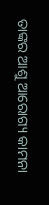ତାଙ୍କର ଆଶୁ ଆରୋଗ୍ୟ କାମନା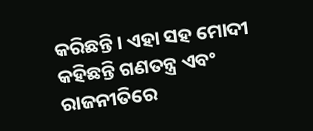କରିଛନ୍ତି । ଏହା ସହ ମୋଦୀ କହିଛନ୍ତି ଗଣତନ୍ତ୍ର ଏବଂ ରାଜନୀତିରେ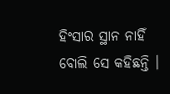ହିଂସାର ସ୍ଥାନ ନାହିଁ ବୋଲି ସେ କହିଛନ୍ତି ।